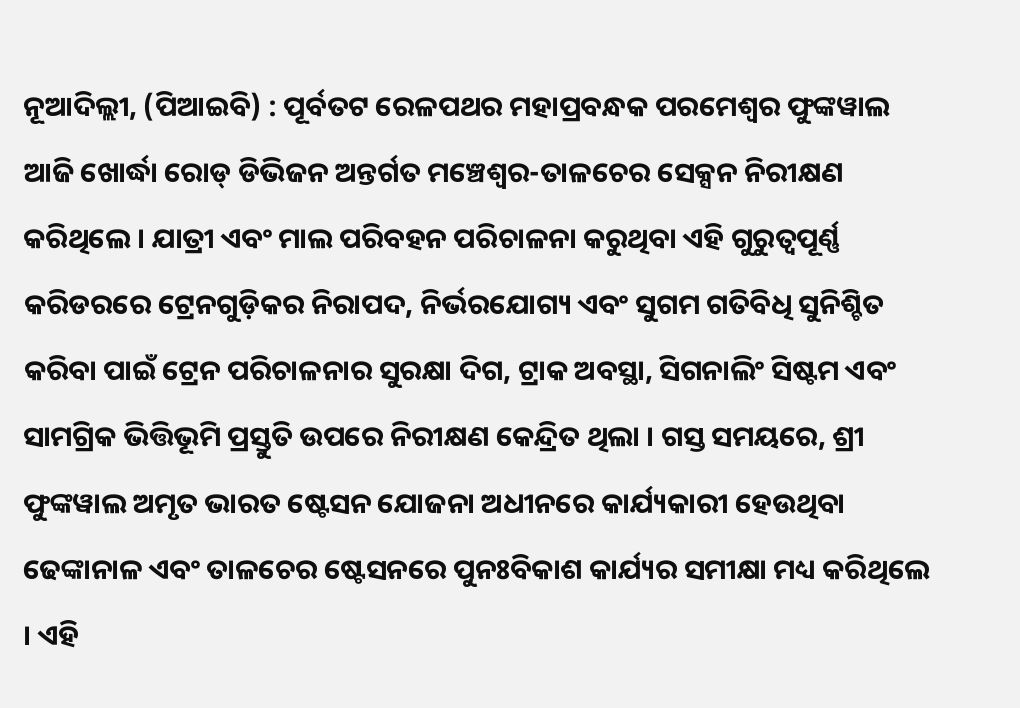ନୂଆଦିଲ୍ଲୀ, (ପିଆଇବି) : ପୂର୍ବତଟ ରେଳପଥର ମହାପ୍ରବନ୍ଧକ ପରମେଶ୍ୱର ଫୁଙ୍କୱାଲ ଆଜି ଖୋର୍ଦ୍ଧା ରୋଡ୍ ଡିଭିଜନ ଅନ୍ତର୍ଗତ ମଞ୍ଚେଶ୍ୱର-ତାଳଚେର ସେକ୍ସନ ନିରୀକ୍ଷଣ କରିଥିଲେ । ଯାତ୍ରୀ ଏବଂ ମାଲ ପରିବହନ ପରିଚାଳନା କରୁଥିବା ଏହି ଗୁରୁତ୍ୱପୂର୍ଣ୍ଣ କରିଡରରେ ଟ୍ରେନଗୁଡ଼ିକର ନିରାପଦ, ନିର୍ଭରଯୋଗ୍ୟ ଏବଂ ସୁଗମ ଗତିବିଧି ସୁନିଶ୍ଚିତ କରିବା ପାଇଁ ଟ୍ରେନ ପରିଚାଳନାର ସୁରକ୍ଷା ଦିଗ, ଟ୍ରାକ ଅବସ୍ଥା, ସିଗନାଲିଂ ସିଷ୍ଟମ ଏବଂ ସାମଗ୍ରିକ ଭିତ୍ତିଭୂମି ପ୍ରସ୍ତୁତି ଉପରେ ନିରୀକ୍ଷଣ କେନ୍ଦ୍ରିତ ଥିଲା । ଗସ୍ତ ସମୟରେ, ଶ୍ରୀ ଫୁଙ୍କୱାଲ ଅମୃତ ଭାରତ ଷ୍ଟେସନ ଯୋଜନା ଅଧୀନରେ କାର୍ଯ୍ୟକାରୀ ହେଉଥିବା ଢେଙ୍କାନାଳ ଏବଂ ତାଳଚେର ଷ୍ଟେସନରେ ପୁନଃବିକାଶ କାର୍ଯ୍ୟର ସମୀକ୍ଷା ମଧ୍ୟ କରିଥିଲେ । ଏହି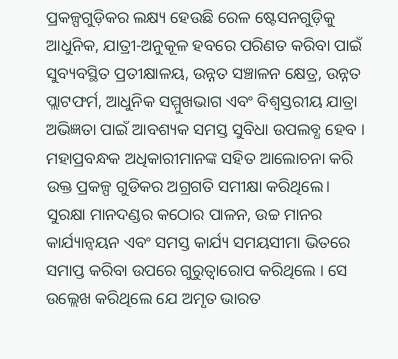ପ୍ରକଳ୍ପଗୁଡ଼ିକର ଲକ୍ଷ୍ୟ ହେଉଛି ରେଳ ଷ୍ଟେସନଗୁଡ଼ିକୁ ଆଧୁନିକ, ଯାତ୍ରୀ-ଅନୁକୂଳ ହବରେ ପରିଣତ କରିବା ପାଇଁ ସୁବ୍ୟବସ୍ଥିତ ପ୍ରତୀକ୍ଷାଳୟ, ଉନ୍ନତ ସଞ୍ଚାଳନ କ୍ଷେତ୍ର, ଉନ୍ନତ ପ୍ଲାଟଫର୍ମ, ଆଧୁନିକ ସମ୍ମୁଖଭାଗ ଏବଂ ବିଶ୍ୱସ୍ତରୀୟ ଯାତ୍ରା ଅଭିଜ୍ଞତା ପାଇଁ ଆବଶ୍ୟକ ସମସ୍ତ ସୁବିଧା ଉପଲବ୍ଧ ହେବ । ମହାପ୍ରବନ୍ଧକ ଅଧିକାରୀମାନଙ୍କ ସହିତ ଆଲୋଚନା କରି ଉକ୍ତ ପ୍ରକଳ୍ପ ଗୁଡିକର ଅଗ୍ରଗତି ସମୀକ୍ଷା କରିଥିଲେ। ସୁରକ୍ଷା ମାନଦଣ୍ଡର କଠୋର ପାଳନ, ଉଚ୍ଚ ମାନର କାର୍ଯ୍ୟାନ୍ୱୟନ ଏବଂ ସମସ୍ତ କାର୍ଯ୍ୟ ସମୟସୀମା ଭିତରେ ସମାପ୍ତ କରିବା ଉପରେ ଗୁରୁତ୍ୱାରୋପ କରିଥିଲେ । ସେ ଉଲ୍ଲେଖ କରିଥିଲେ ଯେ ଅମୃତ ଭାରତ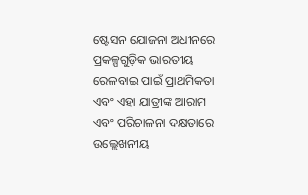ଷ୍ଟେସନ ଯୋଜନା ଅଧୀନରେ ପ୍ରକଳ୍ପଗୁଡ଼ିକ ଭାରତୀୟ ରେଳବାଇ ପାଇଁ ପ୍ରାଥମିକତା ଏବଂ ଏହା ଯାତ୍ରୀଙ୍କ ଆରାମ ଏବଂ ପରିଚାଳନା ଦକ୍ଷତାରେ ଉଲ୍ଲେଖନୀୟ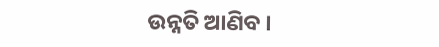ଉନ୍ନତି ଆଣିବ ।